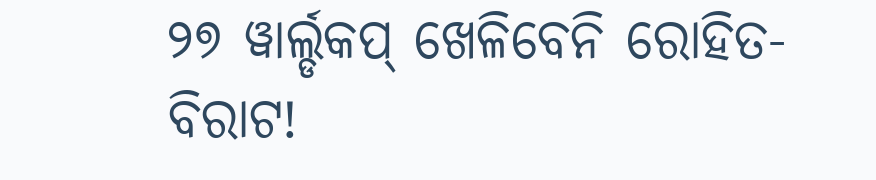୨୭ ୱାର୍ଲ୍ଡକପ୍ ଖେଳିବେନି ରୋହିତ-ବିରାଟ!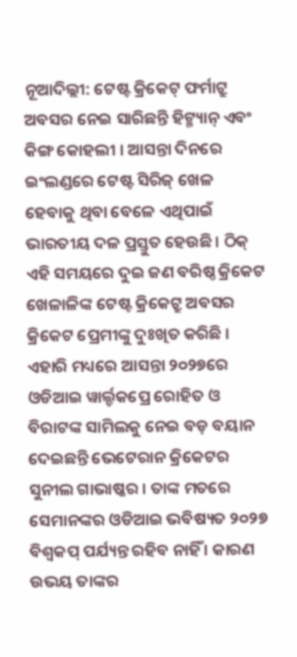ନୂଆଦିଲ୍ଲୀ: ଟେଷ୍ଟ କ୍ରିକେଟ୍ ଫର୍ମାଟ୍ରୁ ଅବସର ନେଇ ସାରିଛନ୍ତି ହିଟ୍ମ୍ୟାନ୍ ଏବଂ କିଙ୍ଗ କୋହଲୀ । ଆସନ୍ତା ଦିନରେ ଇଂଲଣ୍ଡରେ ଟେଷ୍ଟ ସିରିଜ୍ ଖେଳ ହେବାକୁ ଥିବା ବେଳେ ଏଥିପାଇଁ ଭାରତୀୟ ଦଳ ପ୍ରସ୍ତୁତ ହେଉଛି । ଠିକ୍ ଏହି ସମୟରେ ଦୁଇ ଜଣ ବରିଷ୍ଠ କ୍ରିକେଟ ଖେଳାଳିଙ୍କ ଟେଷ୍ଟ କ୍ରିକେଟ୍ରୁ ଅବସର କ୍ରିକେଟ ପ୍ରେମୀଙ୍କୁ ଦୁଃଖିତ କରିଛି । ଏହାରି ମଧ୍ୟରେ ଆସନ୍ତା ୨୦୨୭ରେ ଓଡିଆଇ ୱାର୍ଲ୍ଡକପ୍ରେ ରୋହିତ ଓ ବିରାଟଙ୍କ ସାମିଲକୁ ନେଇ ବଡ଼ ବୟାନ ଦେଇଛନ୍ତି ଭେଟେରାନ କ୍ରିକେଟର ସୁନୀଲ ଗାଭାଷ୍କର । ତାଙ୍କ ମତରେ ସେମାନଙ୍କର ଓଡିଆଇ ଭବିଷ୍ୟତ ୨୦୨୭ ବିଶ୍ୱକପ୍ ପର୍ଯ୍ୟନ୍ତ ରହିବ ନାହିଁ । କାରଣ ଉଭୟ ତାଙ୍କର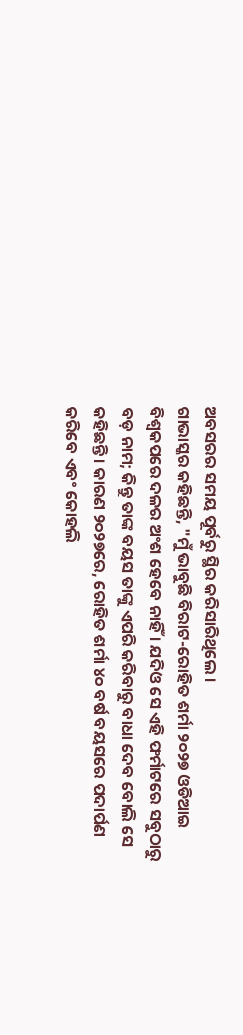ଅବସରର ସମୟ ପୂର୍ବରୁ ସ୍ଥିର କରିସାରିଥିଲେ ।
ଗାଭାସ୍କର କହିଛନ୍ତି, "ମୁଁ ଭାବୁଛି ବିରାଟ-ରୋହିତ ଶର୍ମା ୨୦୨୭ ଓଡିଆଇ ବିଶ୍ୱକପରେ ଦଳର ଅଂଶ ହେବେ ନାହିଁ । ଯଦିଓ ସେ ଏହି ଫର୍ମାଟରେ ସବୁଠାରୁ ବଡ଼ ନାମ; କିନ୍ତୁ ତାଙ୍କ ବୟସ ତାଙ୍କୁ ଏପରି କରିବାରୁ ବାଧା ଦେବ ବୋଲି ସେ କହିଛନ୍ତି । କାରଣ ୨୦୨୭ରେ, ରୋହିତ ଶର୍ମା ୪୦ ବର୍ଷ ବୟସରେ ପଦାର୍ପଣ କରିବେ ଏବଂ କୋହଲି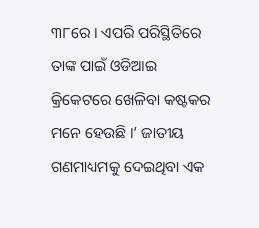୩୮ରେ । ଏପରି ପରିସ୍ଥିତିରେ ତାଙ୍କ ପାଇଁ ଓଡିଆଇ କ୍ରିକେଟରେ ଖେଳିବା କଷ୍ଟକର ମନେ ହେଉଛି ।’ ଜାତୀୟ ଗଣମାଧ୍ୟମକୁ ଦେଇଥିବା ଏକ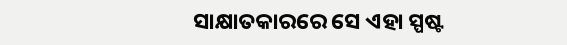ସାକ୍ଷାତକାରରେ ସେ ଏହା ସ୍ପଷ୍ଟ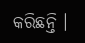କରିଛନ୍ତି ।